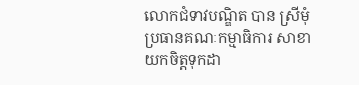លោកជំទាវបណ្ឌិត បាន ស្រីមុំ ប្រធានគណៈកម្មាធិការ សាខា យកចិត្តទុកដា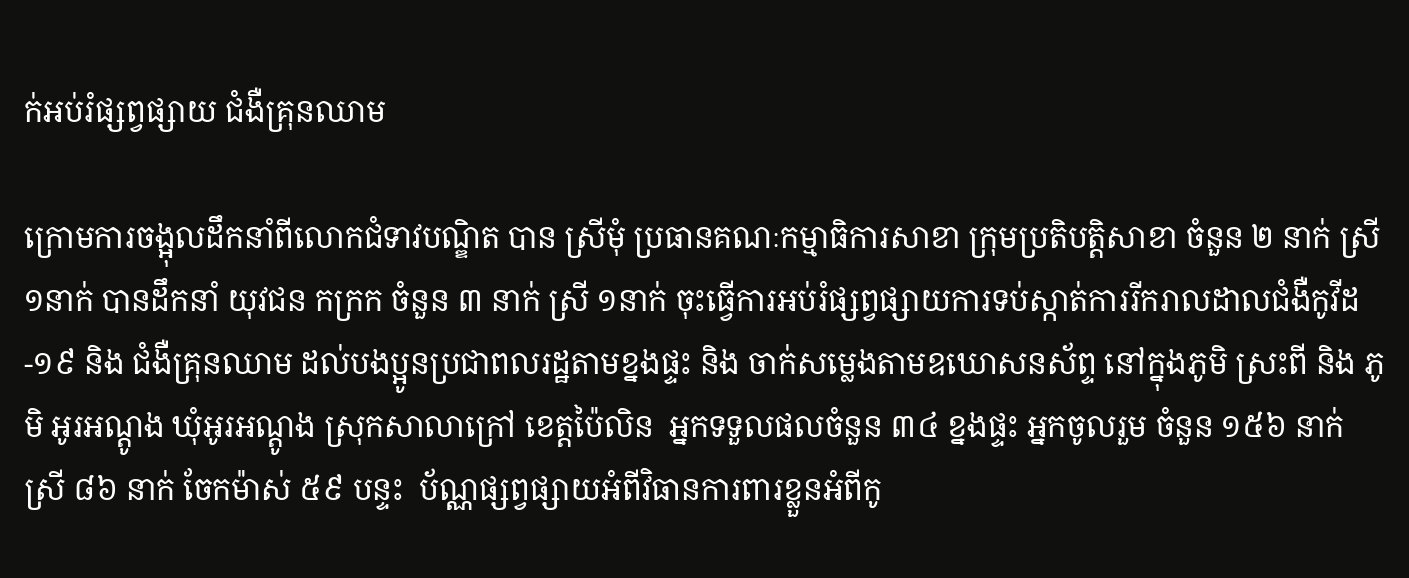ក់អប់រំផ្សព្វផ្សាយ ជំងឺគ្រុនឈាម

ក្រោមការចង្អុលដឹកនាំពីលោកជំទាវបណ្ឌិត បាន ស្រីមុំ ប្រធានគណៈកម្មាធិការសាខា ក្រុមប្រតិបត្តិសាខា ចំនួន ២ នាក់ ស្រី ១នាក់ បានដឹកនាំ យុវជន កក្រក ចំនួន ៣ នាក់ ស្រី ១នាក់ ចុះធ្វើការអប់រំផ្សព្វផ្សាយការទប់ស្កាត់ការរីករាលដាលជំងឺកូវីដ-១៩ និង ជំងឺគ្រុនឈាម ដល់បងប្អូនប្រជាពលរដ្ឋតាមខ្នងផ្ទះ និង ចាក់សម្លេងតាមឧឃោសនស័ព្ទ នៅក្នុងភូមិ ស្រះពី និង ភូមិ អូរអណ្តូង ឃុំអូរអណ្តូង ស្រុកសាលាក្រៅ ខេត្តប៉ៃលិន  អ្នកទទួលផលចំនួន ៣៤ ខ្នងផ្ទះ អ្នកចូលរួម ចំនួន ១៥៦ នាក់ ស្រី ៨៦ នាក់ ចែកម៉ាស់ ៥៩ បន្ទះ  ប័ណ្ណផ្សព្វផ្សាយអំពីវិធានការពារខ្លួនអំពីកូ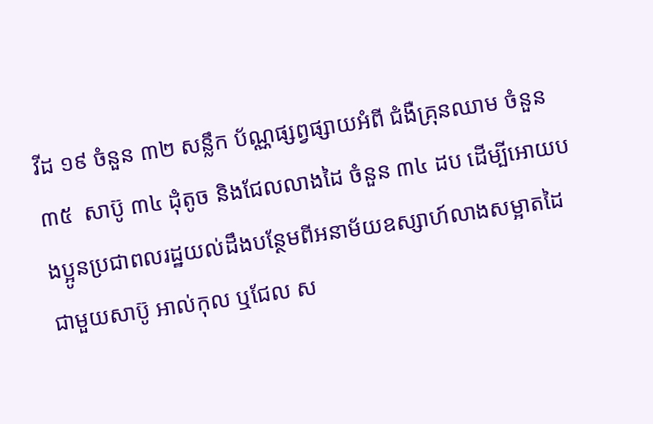វីដ ១៩ ចំនួន ៣២ សន្លឹក ប័ណ្ណផ្សព្វផ្សាយអំពី ជំងឺគ្រុនឈាម ចំនួន ៣៥  សាប៊ូ ៣៤ ដុំតូច និងជែលលាងដៃ ចំនួន ៣៤ ដប ដើម្បីអោយបងប្អូនប្រជាពលរដ្ឋយល់ដឹងបន្ថែមពីអនាម័យឧស្សាហ៍លាងសម្អាតដៃជាមួយសាប៊ូ អាល់កុល ឬជែល ស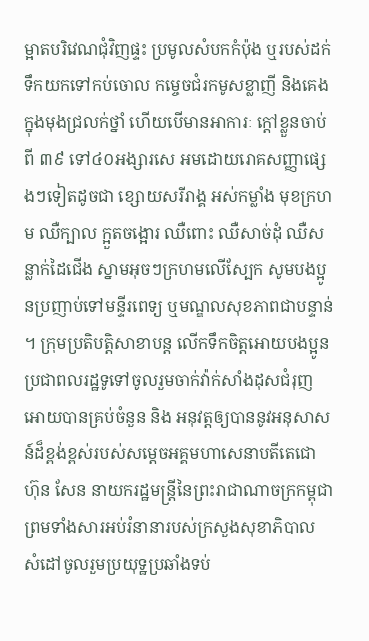ម្អាតបរិវេណជុំវិញផ្ទះ ប្រមូលសំបកកំប៉ុង ឬរបស់ដក់ទឹកយកទៅកប់ចោល កម្ចេចជំរកមូសខ្លាញី និងគេងក្នុងមុងជ្រលក់ថ្នាំ ហើយបើមានអាការៈ ក្តៅខ្លួនចាប់ពី ៣៩ ទៅ៤០អង្សារសេ អមដោយរោគសញ្ញាផ្សេងៗទៀតដូចជា ខ្សោយសរីរាង្គ អស់កម្លាំង មុខក្រហម ឈឺក្បាល ក្អួតចង្អោរ ឈឺពោះ ឈឺសាច់ដុំ ឈឺសន្លាក់ដៃជើង ស្នាមអុចៗក្រហមលើស្បែក សូមបងប្អូនប្រញាប់ទៅមន្ទីរពេទ្យ ឬមណ្ឌលសុខភាពជាបន្ទាន់ ។ ក្រុមប្រតិបត្តិសាខាបន្ត លើកទឹកចិត្តអោយបងប្អូនប្រជាពលរដ្ឋទូទៅចូលរួមចាក់វ៉ាក់សាំងដុសជំរុញអោយបានគ្រប់ចំនួន និង អនុវត្តឲ្យបាននូវអនុសាសន៍ដ៏ខ្ពង់ខ្ពស់របស់សម្តេចអគ្គមហាសេនាបតីតេជោ ហ៊ុន សែន នាយករដ្ឋមន្ត្រីនៃព្រះរាជាណាចក្រកម្ពុជា ព្រមទាំងសារអប់រំនានារបស់ក្រសួងសុខាភិបាល សំដៅចូលរួមប្រយុទ្ឋប្រឆាំងទប់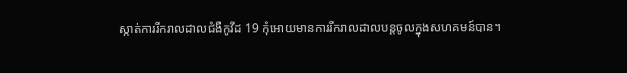ស្កាត់ការរីករាលដាលជំងឺកូវីដ 19 កុំអោយមានការរីករាលដាលបន្តចូលក្នុងសហគមន៍បាន។